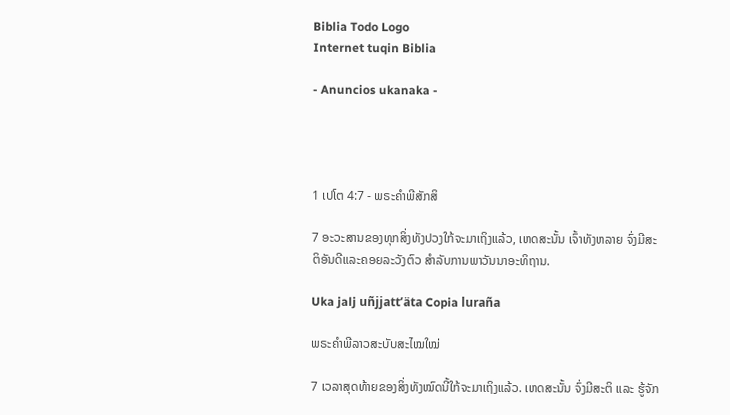Biblia Todo Logo
Internet tuqin Biblia

- Anuncios ukanaka -




1 ເປໂຕ 4:7 - ພຣະຄຳພີສັກສິ

7 ອະວະສານຂອງທຸກສິ່ງທັງປວງໃກ້ຈະມາເຖິງແລ້ວ, ເຫດສະນັ້ນ ເຈົ້າທັງຫລາຍ ຈົ່ງມີສະຕິອັນດີແລະຄອຍລະວັງຕົວ ສຳລັບການພາວັນນາອະທິຖານ.

Uka jalj uñjjattʼäta Copia luraña

ພຣະຄຳພີລາວສະບັບສະໄໝໃໝ່

7 ເວລາສຸດທ້າຍຂອງສິ່ງທັງໝົດນີ້ໃກ້ຈະມາເຖິງແລ້ວ. ເຫດສະນັ້ນ ຈົ່ງມີສະຕິ ແລະ ຮູ້ຈັກ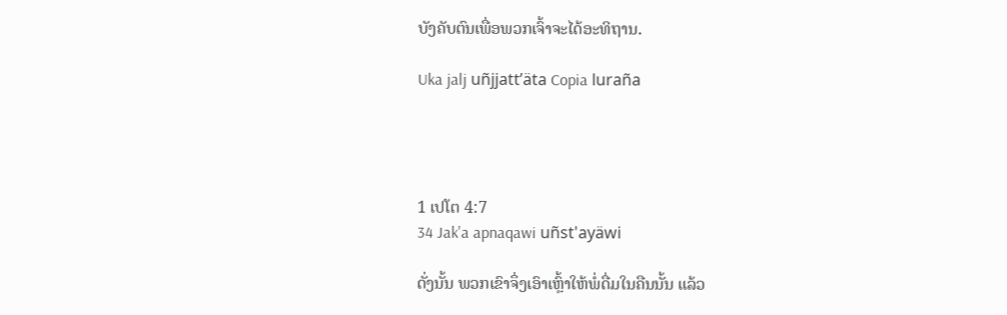ບັງຄັບຕົນເພື່ອພວກເຈົ້າຈະໄດ້ອະທິຖານ.

Uka jalj uñjjattʼäta Copia luraña




1 ເປໂຕ 4:7
34 Jak'a apnaqawi uñst'ayäwi

ດັ່ງນັ້ນ ພວກເຂົາຈຶ່ງເອົາເຫຼົ້າໃຫ້ພໍ່ດື່ມໃນຄືນນັ້ນ ແລ້ວ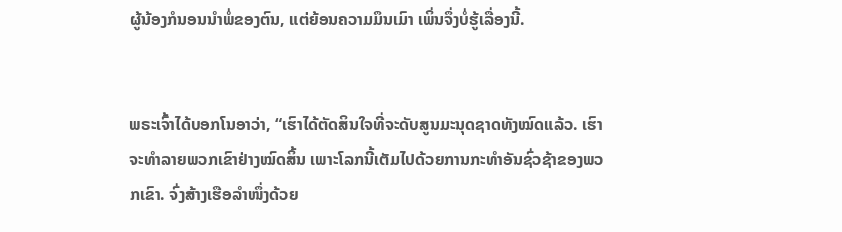ຜູ້ນ້ອງກໍນອນນຳພໍ່ຂອງຕົນ, ແຕ່ຍ້ອນຄວາມມຶນເມົາ ເພິ່ນຈຶ່ງບໍ່ຮູ້ເລື່ອງນີ້.


ພຣະເຈົ້າໄດ້ບອກໂນອາວ່າ, “ເຮົາໄດ້ຕັດສິນໃຈທີ່ຈະດັບສູນມະນຸດຊາດທັງໝົດແລ້ວ. ເຮົາຈະທຳລາຍພວກເຂົາຢ່າງໝົດສິ້ນ ເພາະໂລກນີ້ເຕັມໄປດ້ວຍການກະທຳອັນຊົ່ວຊ້າຂອງພວກເຂົາ. ຈົ່ງສ້າງເຮືອລຳໜຶ່ງດ້ວຍ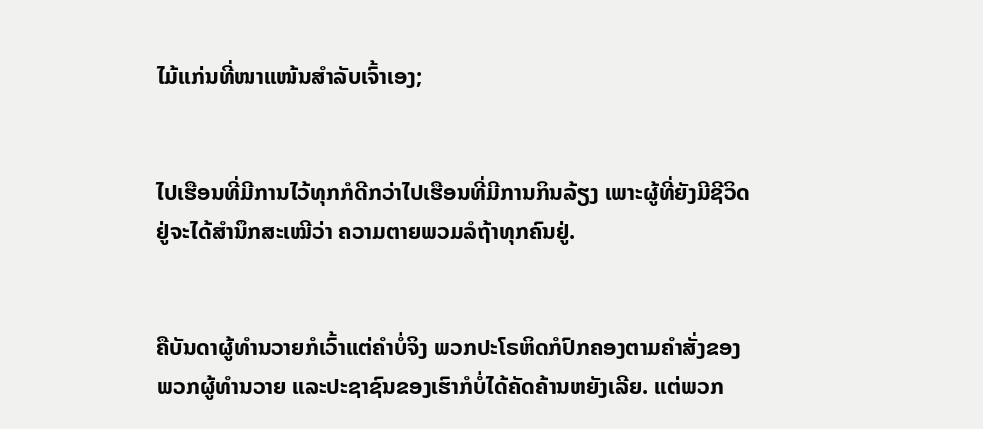ໄມ້ແກ່ນທີ່ໜາແໜ້ນສຳລັບເຈົ້າເອງ;


ໄປເຮືອນທີ່ມີການໄວ້ທຸກກໍດີກວ່າໄປເຮືອນທີ່ມີການກິນລ້ຽງ ເພາະຜູ້ທີ່ຍັງມີຊີວິດຢູ່ຈະໄດ້ສຳນຶກສະເໝີວ່າ ຄວາມຕາຍພວມລໍຖ້າທຸກຄົນຢູ່.


ຄືບັນດາຜູ້ທຳນວາຍກໍເວົ້າແຕ່ຄຳບໍ່ຈິງ ພວກປະໂຣຫິດກໍປົກຄອງຕາມຄຳສັ່ງຂອງພວກຜູ້ທຳນວາຍ ແລະປະຊາຊົນຂອງເຮົາກໍບໍ່ໄດ້ຄັດຄ້ານຫຍັງເລີຍ. ແຕ່ພວກ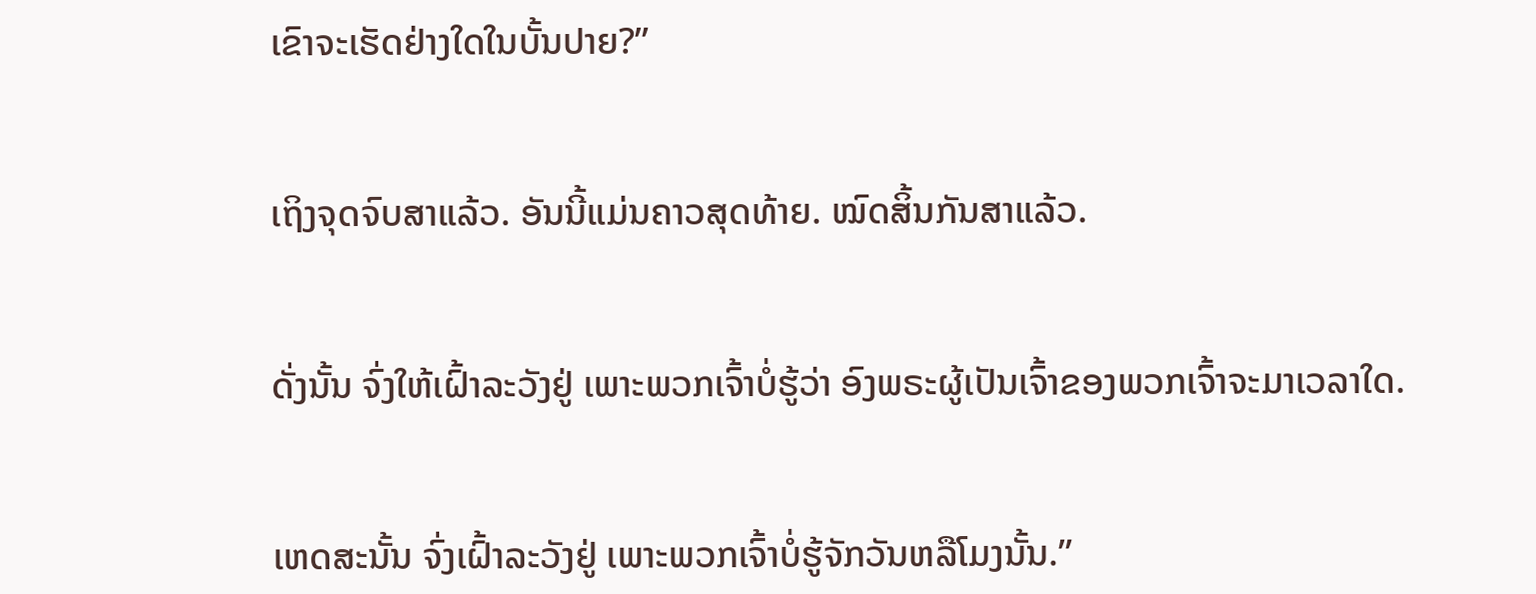ເຂົາຈະເຮັດຢ່າງໃດໃນບັ້ນປາຍ?”


ເຖິງຈຸດຈົບສາແລ້ວ. ອັນນີ້ແມ່ນຄາວສຸດທ້າຍ. ໝົດສິ້ນກັນສາແລ້ວ.


ດັ່ງນັ້ນ ຈົ່ງໃຫ້ເຝົ້າລະວັງຢູ່ ເພາະພວກເຈົ້າບໍ່ຮູ້ວ່າ ອົງພຣະຜູ້ເປັນເຈົ້າຂອງພວກເຈົ້າຈະມາເວລາໃດ.


ເຫດສະນັ້ນ ຈົ່ງເຝົ້າລະວັງຢູ່ ເພາະພວກເຈົ້າບໍ່ຮູ້ຈັກວັນຫລືໂມງນັ້ນ.”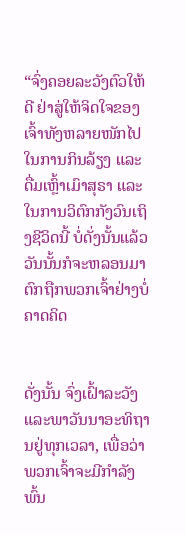“ຈົ່ງຄອຍລະວັງຕົວໃຫ້ດີ ຢ່າສູ່ໃຫ້ຈິດໃຈຂອງເຈົ້າທັງຫລາຍໜັກໄປໃນການກິນລ້ຽງ ແລະດື່ມເຫຼົ້າເມົາສຸຣາ ແລະໃນການວິຕົກກັງວົນເຖິງຊີວິດນີ້ ບໍ່ດັ່ງນັ້ນແລ້ວ ວັນນັ້ນກໍຈະຫລອນມາຕົກຖືກພວກເຈົ້າຢ່າງບໍ່ຄາດຄິດ


ດັ່ງນັ້ນ ຈົ່ງເຝົ້າລະວັງ ແລະພາວັນນາອະທິຖານຢູ່ທຸກເວລາ, ເພື່ອວ່າ ພວກເຈົ້າຈະມີກຳລັງພົ້ນ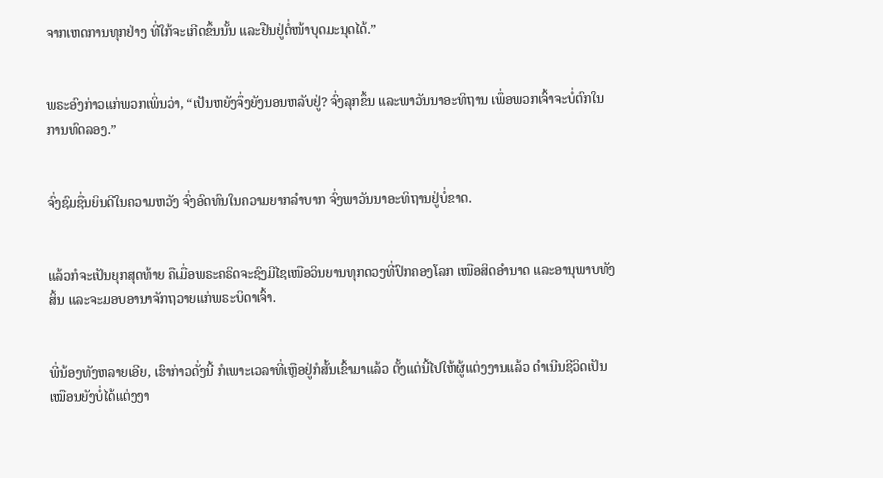ຈາກເຫດການທຸກຢ່າງ ທີ່ໃກ້ຈະເກີດຂຶ້ນນັ້ນ ແລະຢືນຢູ່ຕໍ່ໜ້າບຸດມະນຸດໄດ້.”


ພຣະອົງກ່າວແກ່ພວກເພິ່ນວ່າ, “ເປັນຫຍັງຈຶ່ງຍັງນອນຫລັບຢູ່? ຈົ່ງລຸກຂຶ້ນ ແລະພາວັນນາອະທິຖານ ເພຶ່ອພວກເຈົ້າຈະບໍ່ຕົກໃນການທົດລອງ.”


ຈົ່ງຊົມຊື່ນຍິນດີໃນຄວາມຫວັງ ຈົ່ງອົດທົນໃນຄວາມຍາກລຳບາກ ຈົ່ງພາວັນນາອະທິຖານຢູ່ບໍ່ຂາດ.


ແລ້ວກໍຈະເປັນຍຸກສຸດທ້າຍ ຄືເມື່ອພຣະຄຣິດຈະຊົງມີໄຊເໜືອວິນຍານທຸກດວງທີ່ປົກຄອງໂລກ ເໜືອສິດອຳນາດ ແລະອານຸພາບທັງສິ້ນ ແລະຈະມອບອານາຈັກຖວາຍແກ່ພຣະບິດາເຈົ້າ.


ພີ່ນ້ອງທັງຫລາຍເອີຍ, ເຮົາກ່າວດັ່ງນີ້ ກໍເພາະເວລາທີ່ເຫຼືອຢູ່ກໍສັ້ນເຂົ້າມາແລ້ວ ຕັ້ງແຕ່ນີ້ໄປໃຫ້ຜູ້ແຕ່ງງານແລ້ວ ດຳເນີນຊີວິດເປັນເໝືອນຍັງບໍ່ໄດ້ແຕ່ງງາ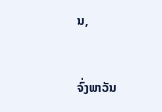ນ,


ຈົ່ງພາວັນ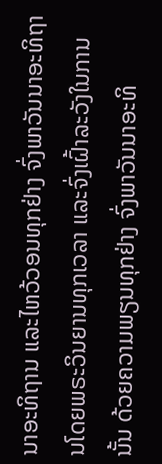ນາອະທິຖານ ແລະໄຫວ້ວອນທຸກຢ່າງ ຈົ່ງພາວັນນາອະທິຖານໂດຍພຣະວິນຍານທຸກເວລາ ແລະຈົ່ງເຝົ້າລະວັງໃນການນັ້ນ ດ້ວຍຄວາມພຽນທຸກຢ່າງ ຈົ່ງພາວັນນາອະທິ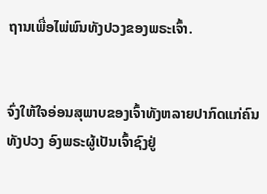ຖານເພື່ອໄພ່ພົນທັງປວງຂອງພຣະເຈົ້າ.


ຈົ່ງໃຫ້ໃຈອ່ອນສຸພາບຂອງເຈົ້າທັງຫລາຍປາກົດແກ່ຄົນທັງປວງ ອົງພຣະຜູ້ເປັນເຈົ້າຊົງຢູ່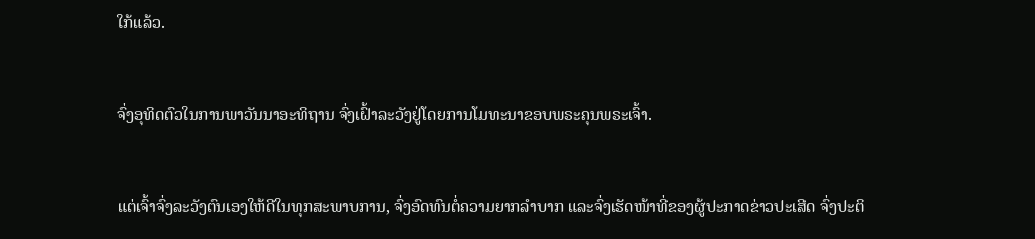ໃກ້ແລ້ວ.


ຈົ່ງອຸທິດຕົວໃນການພາວັນນາອະທິຖານ ຈົ່ງເຝົ້າລະວັງຢູ່ໂດຍການໂມທະນາຂອບພຣະຄຸນພຣະເຈົ້າ.


ແຕ່ເຈົ້າຈົ່ງລະວັງຕົນເອງໃຫ້ດີໃນທຸກສະພາບການ, ຈົ່ງອົດທົນຕໍ່ຄວາມຍາກລຳບາກ ແລະຈົ່ງເຮັດໜ້າທີ່ຂອງຜູ້ປະກາດຂ່າວປະເສີດ ຈົ່ງປະຕິ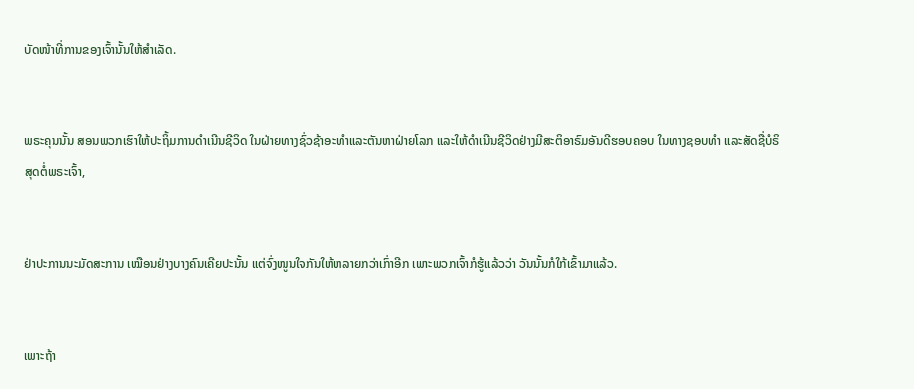ບັດໜ້າທີ່ການຂອງເຈົ້ານັ້ນໃຫ້ສຳເລັດ.


ພຣະຄຸນນັ້ນ ສອນພວກເຮົາໃຫ້ປະຖິ້ມການດຳເນີນຊີວິດ ໃນຝ່າຍທາງຊົ່ວຊ້າອະທຳແລະຕັນຫາຝ່າຍໂລກ ແລະໃຫ້ດຳເນີນຊີວິດຢ່າງມີສະຕິອາຣົມອັນດີຮອບຄອບ ໃນທາງຊອບທຳ ແລະສັດຊື່ບໍຣິສຸດຕໍ່ພຣະເຈົ້າ,


ຢ່າປະການນະມັດສະການ ເໝືອນຢ່າງບາງຄົນເຄີຍປະນັ້ນ ແຕ່ຈົ່ງໜູນໃຈກັນໃຫ້ຫລາຍກວ່າເກົ່າອີກ ເພາະພວກເຈົ້າກໍຮູ້ແລ້ວວ່າ ວັນນັ້ນກໍໃກ້ເຂົ້າມາແລ້ວ.


ເພາະຖ້າ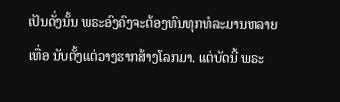ເປັນດັ່ງນັ້ນ ພຣະອົງຄົງຈະຕ້ອງທົນທຸກທໍລະມານຫລາຍເທື່ອ ນັບຕັ້ງແຕ່ວາງຮາກສ້າງໂລກມາ. ແຕ່ບັດນີ້ ພຣະ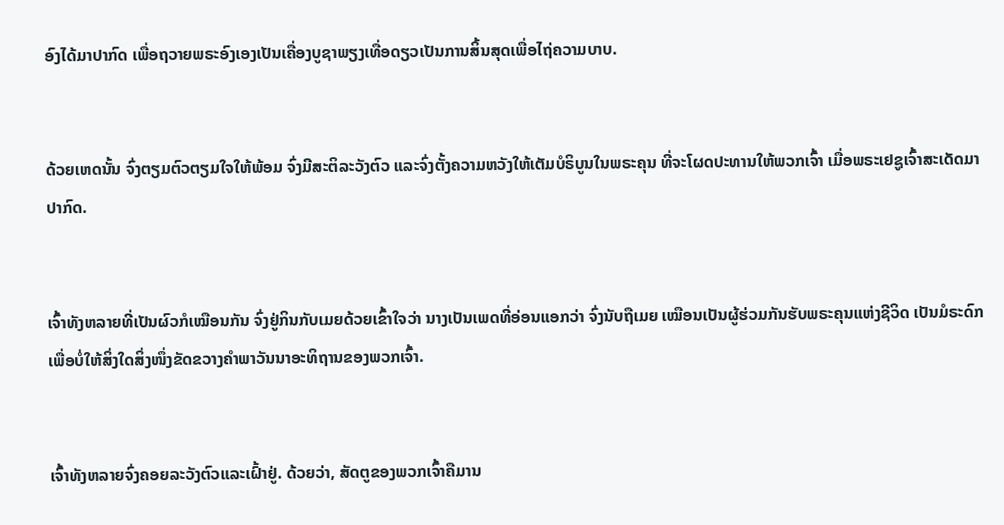ອົງໄດ້ມາປາກົດ ເພື່ອຖວາຍພຣະອົງເອງເປັນເຄື່ອງບູຊາພຽງເທື່ອດຽວເປັນການສິ້ນສຸດເພື່ອໄຖ່ຄວາມບາບ.


ດ້ວຍເຫດນັ້ນ ຈົ່ງຕຽມຕົວຕຽມໃຈໃຫ້ພ້ອມ ຈົ່ງມີສະຕິລະວັງຕົວ ແລະຈົ່ງຕັ້ງຄວາມຫວັງໃຫ້ເຕັມບໍຣິບູນໃນພຣະຄຸນ ທີ່ຈະໂຜດປະທານໃຫ້ພວກເຈົ້າ ເມື່ອພຣະເຢຊູເຈົ້າສະເດັດມາປາກົດ.


ເຈົ້າທັງຫລາຍທີ່ເປັນຜົວກໍເໝືອນກັນ ຈົ່ງຢູ່ກິນກັບເມຍດ້ວຍເຂົ້າໃຈວ່າ ນາງເປັນເພດທີ່ອ່ອນແອກວ່າ ຈົ່ງນັບຖືເມຍ ເໝືອນເປັນຜູ້ຮ່ວມກັນຮັບພຣະຄຸນແຫ່ງຊີວິດ ເປັນມໍຣະດົກ ເພື່ອບໍ່ໃຫ້ສິ່ງໃດສິ່ງໜຶ່ງຂັດຂວາງຄຳພາວັນນາອະທິຖານຂອງພວກເຈົ້າ.


ເຈົ້າທັງຫລາຍຈົ່ງຄອຍລະວັງຕົວແລະເຝົ້າຢູ່. ດ້ວຍວ່າ, ສັດຕູຂອງພວກເຈົ້າຄືມານ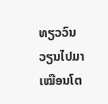ທຽວວົນວຽນໄປມາເໝືອນໂຕ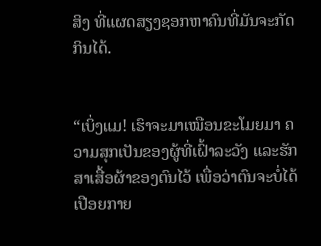ສິງ ທີ່ແຜດສຽງຊອກຫາຄົນທີ່ມັນຈະກັດກິນໄດ້.


“ເບິ່ງແມ! ເຮົາຈະມາເໝືອນຂະໂມຍມາ ຄວາມສຸກເປັນຂອງຜູ້ທີ່ເຝົ້າລະວັງ ແລະຮັກສາເສື້ອຜ້າຂອງຕົນໄວ້ ເພື່ອວ່າຕົນຈະບໍ່ໄດ້ເປືອຍກາຍ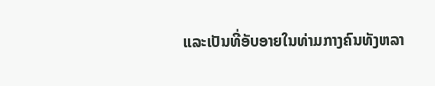ແລະເປັນທີ່ອັບອາຍໃນທ່າມກາງຄົນທັງຫລາ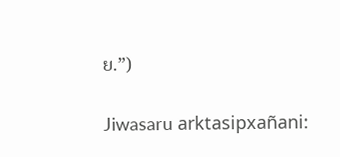ຍ.”)


Jiwasaru arktasipxañani: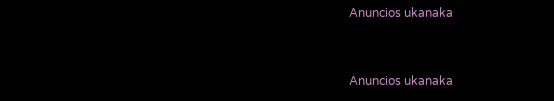Anuncios ukanaka


Anuncios ukanaka